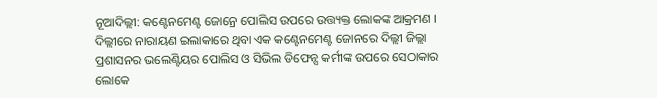ନୂଆଦିଲ୍ଲୀ: କଣ୍ଟେନମେଣ୍ଟ ଜୋନ୍ରେ ପୋଲିସ ଉପରେ ଉତ୍ତ୍ୟକ୍ତ ଲୋକଙ୍କ ଆକ୍ରମଣ । ଦିଲ୍ଲୀରେ ନାରାୟଣ ଇଲାକାରେ ଥିବା ଏକ କଣ୍ଟେନମେଣ୍ଟ ଜୋନରେ ଦିଲ୍ଲୀ ଜିଲ୍ଲା ପ୍ରଶାସନର ଭଲେଣ୍ଟିୟର ପୋଲିସ ଓ ସିଭିଲ ଡିଫେନ୍ସ କର୍ମୀଙ୍କ ଉପରେ ସେଠାକାର ଲୋକେ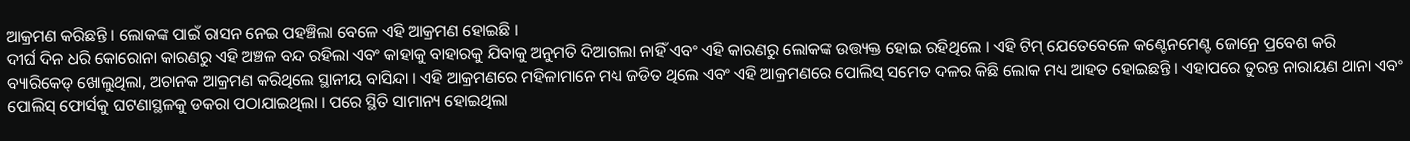ଆକ୍ରମଣ କରିଛନ୍ତି । ଲୋକଙ୍କ ପାଇଁ ରାସନ ନେଇ ପହଞ୍ଚିଲା ବେଳେ ଏହି ଆକ୍ରମଣ ହୋଇଛି ।
ଦୀର୍ଘ ଦିନ ଧରି କୋରୋନା କାରଣରୁ ଏହି ଅଞ୍ଚଳ ବନ୍ଦ ରହିଲା ଏବଂ କାହାକୁ ବାହାରକୁ ଯିବାକୁ ଅନୁମତି ଦିଆଗଲା ନାହିଁ ଏବଂ ଏହି କାରଣରୁ ଲୋକଙ୍କ ଉତ୍ତ୍ୟକ୍ତ ହୋଇ ରହିଥିଲେ । ଏହି ଟିମ୍ ଯେତେବେଳେ କଣ୍ଟେନମେଣ୍ଟ ଜୋନ୍ରେ ପ୍ରବେଶ କରି ବ୍ୟାରିକେଡ୍ ଖୋଲୁଥିଲା, ଅଚାନକ ଆକ୍ରମଣ କରିଥିଲେ ସ୍ଥାନୀୟ ବାସିନ୍ଦା । ଏହି ଆକ୍ରମଣରେ ମହିଳାମାନେ ମଧ୍ୟ ଜଡିତ ଥିଲେ ଏବଂ ଏହି ଆକ୍ରମଣରେ ପୋଲିସ୍ ସମେତ ଦଳର କିଛି ଲୋକ ମଧ୍ୟ ଆହତ ହୋଇଛନ୍ତି । ଏହାପରେ ତୁରନ୍ତ ନାରାୟଣ ଥାନା ଏବଂ ପୋଲିସ୍ ଫୋର୍ସକୁ ଘଟଣାସ୍ଥଳକୁ ଡକରା ପଠାଯାଇଥିଲା । ପରେ ସ୍ଥିତି ସାମାନ୍ୟ ହୋଇଥିଲା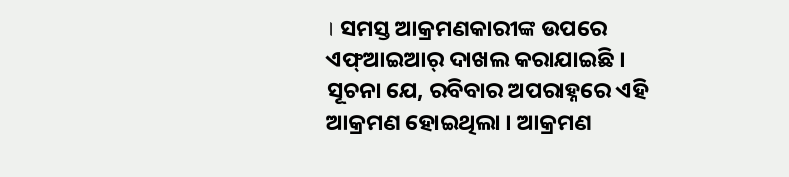। ସମସ୍ତ ଆକ୍ରମଣକାରୀଙ୍କ ଉପରେ ଏଫ୍ଆଇଆର୍ ଦାଖଲ କରାଯାଇଛି ।
ସୂଚନା ଯେ, ରବିବାର ଅପରାହ୍ନରେ ଏହି ଆକ୍ରମଣ ହୋଇଥିଲା । ଆକ୍ରମଣ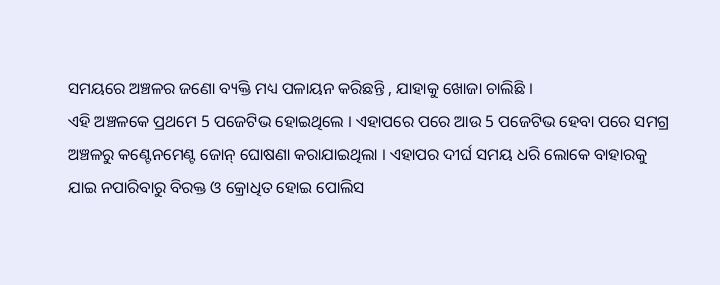ସମୟରେ ଅଞ୍ଚଳର ଜଣୋ ବ୍ୟକ୍ତି ମଧ୍ୟ ପଳାୟନ କରିଛନ୍ତି , ଯାହାକୁ ଖୋଜା ଚାଲିଛି ।
ଏହି ଅଞ୍ଚଳକେ ପ୍ରଥମେ 5 ପଜେଟିଭ ହୋଇଥିଲେ । ଏହାପରେ ପରେ ଆଉ 5 ପଜେଟିଭ ହେବା ପରେ ସମଗ୍ର ଅଞ୍ଚଳରୁ କଣ୍ଟେନମେଣ୍ଟ ଜୋନ୍ ଘୋଷଣା କରାଯାଇଥିଲା । ଏହାପର ଦୀର୍ଘ ସମୟ ଧରି ଲୋକେ ବାହାରକୁ ଯାଇ ନପାରିବାରୁ ବିରକ୍ତ ଓ କ୍ରୋଧିତ ହୋଇ ପୋଲିସ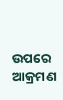ଉପରେ ଆକ୍ରମଣ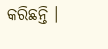କରିଛନ୍ତି ।